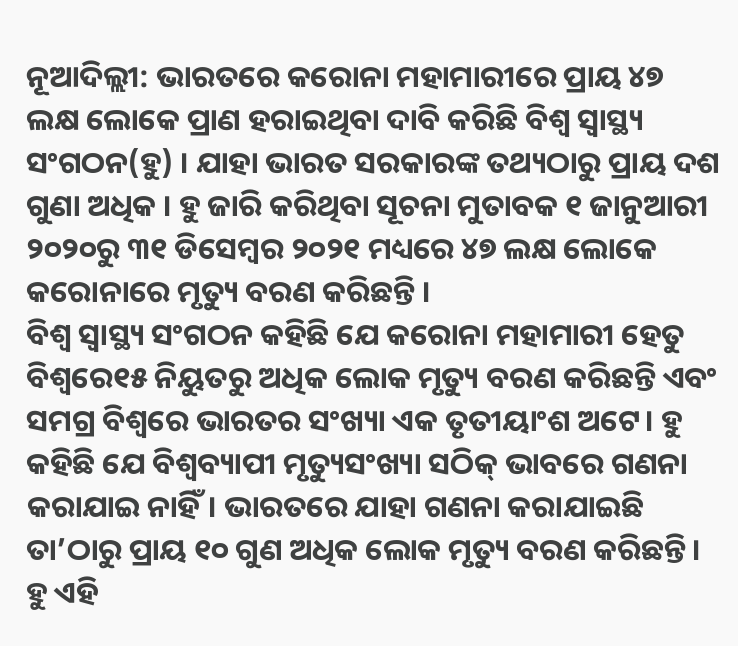ନୂଆଦିଲ୍ଲୀ: ଭାରତରେ କରୋନା ମହାମାରୀରେ ପ୍ରାୟ ୪୭ ଲକ୍ଷ ଲୋକେ ପ୍ରାଣ ହରାଇଥିବା ଦାବି କରିଛି ବିଶ୍ୱ ସ୍ୱାସ୍ଥ୍ୟ ସଂଗଠନ(ହୁ) । ଯାହା ଭାରତ ସରକାରଙ୍କ ତଥ୍ୟଠାରୁ ପ୍ରାୟ ଦଶ ଗୁଣା ଅଧିକ । ହୁ ଜାରି କରିଥିବା ସୂଚନା ମୁତାବକ ୧ ଜାନୁଆରୀ ୨୦୨୦ରୁ ୩୧ ଡିସେମ୍ବର ୨୦୨୧ ମଧ୍ୟରେ ୪୭ ଲକ୍ଷ ଲୋକେ କରୋନାରେ ମୃତ୍ୟୁ ବରଣ କରିଛନ୍ତି ।
ବିଶ୍ୱ ସ୍ୱାସ୍ଥ୍ୟ ସଂଗଠନ କହିଛି ଯେ କରୋନା ମହାମାରୀ ହେତୁ ବିଶ୍ୱରେ୧୫ ନିୟୁତରୁ ଅଧିକ ଲୋକ ମୃତ୍ୟୁ ବରଣ କରିଛନ୍ତି ଏବଂ ସମଗ୍ର ବିଶ୍ୱରେ ଭାରତର ସଂଖ୍ୟା ଏକ ତୃତୀୟାଂଶ ଅଟେ। ହୁ କହିଛି ଯେ ବିଶ୍ୱବ୍ୟାପୀ ମୃତ୍ୟୁସଂଖ୍ୟା ସଠିକ୍ ଭାବରେ ଗଣନା କରାଯାଇ ନାହିଁ। ଭାରତରେ ଯାହା ଗଣନା କରାଯାଇଛି ତା’ଠାରୁ ପ୍ରାୟ ୧୦ ଗୁଣ ଅଧିକ ଲୋକ ମୃତ୍ୟୁ ବରଣ କରିଛନ୍ତି।
ହୁ ଏହି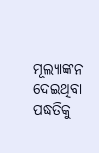ମୂଲ୍ୟାଙ୍କନ ଦେଇଥିବା ପଦ୍ଧତିକୁ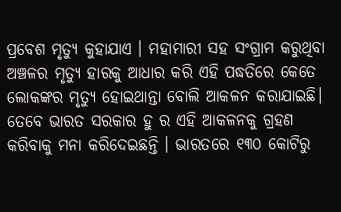ପ୍ରବେଶ ମୃତ୍ୟୁ କୁହାଯାଏ । ମହାମାରୀ ସହ ସଂଗ୍ରାମ କରୁଥିବା ଅଞ୍ଚଳର ମୃତ୍ୟୁ ହାରକୁ ଆଧାର କରି ଏହି ପଦ୍ଧତିରେ କେତେ ଲୋକଙ୍କର ମୃତ୍ୟୁ ହୋଇଥାନ୍ତା ବୋଲି ଆକଳନ କରାଯାଇଛି। ତେବେ ଭାରତ ସରକାର ହୁ ର ଏହି ଆକଳନକୁ ଗ୍ରହଣ କରିବାକୁ ମନା କରିଦେଇଛନ୍ତି । ଭାରତରେ ୧୩୦ କୋଟିରୁ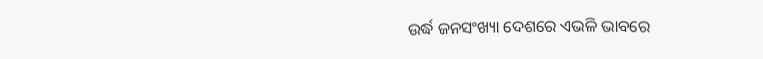ଉର୍ଦ୍ଧ ଜନସଂଖ୍ୟା ଦେଶରେ ଏଭଳି ଭାବରେ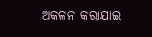ଅକଳନ କରାଯାଇ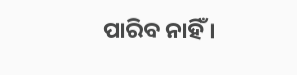ପାରିବ ନାହିଁ ।